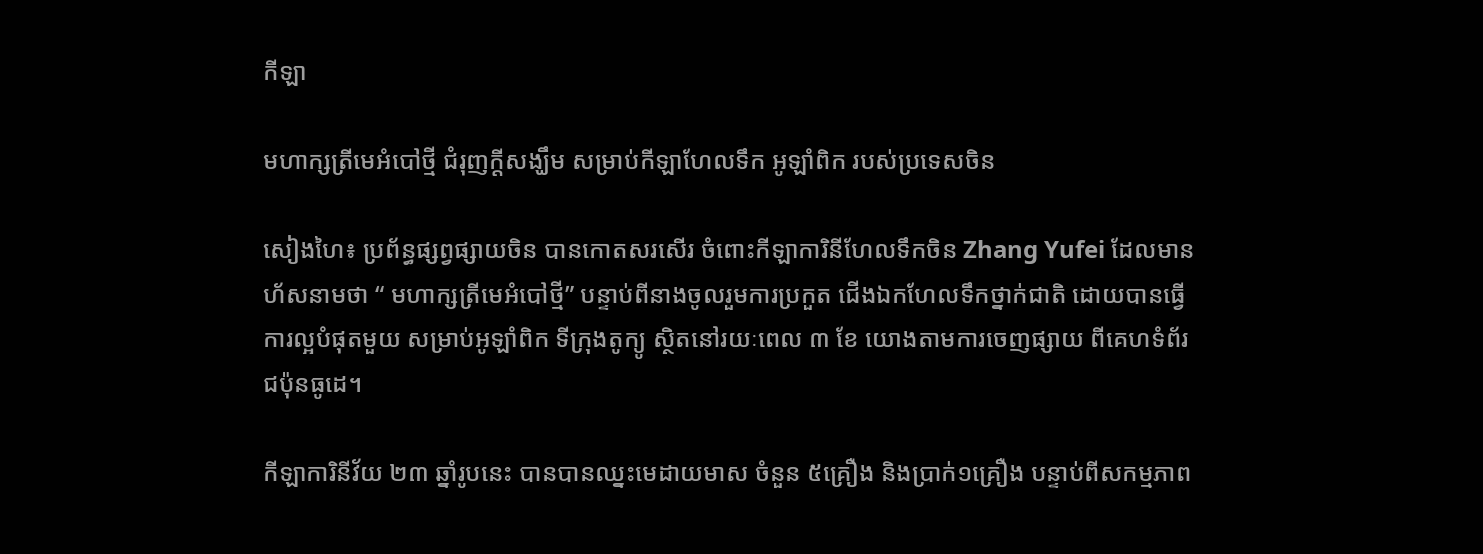កីឡា

មហាក្សត្រីមេអំបៅថ្មី ជំរុញក្តីសង្ឃឹម សម្រាប់កីឡាហែលទឹក អូឡាំពិក របស់ប្រទេសចិន

សៀងហៃ៖ ប្រព័ន្ធផ្សព្វផ្សាយចិន បានកោតសរសើរ ចំពោះកីឡាការិនីហែលទឹកចិន Zhang Yufei ដែលមានហ័សនាមថា “ មហាក្សត្រីមេអំបៅថ្មី” បន្ទាប់ពីនាងចូលរួមការប្រកួត ជើងឯកហែលទឹកថ្នាក់ជាតិ ដោយបានធ្វើការល្អបំផុតមួយ សម្រាប់អូឡាំពិក ទីក្រុងតូក្យូ ស្ថិតនៅរយៈពេល ៣ ខែ យោងតាមការចេញផ្សាយ ពីគេហទំព័រជប៉ុនធូដេ។

កីឡាការិនីវ័យ ២៣ ឆ្នាំរូបនេះ បានបានឈ្នះមេដាយមាស ចំនួន ៥គ្រឿង និងប្រាក់១គ្រឿង បន្ទាប់ពីសកម្មភាព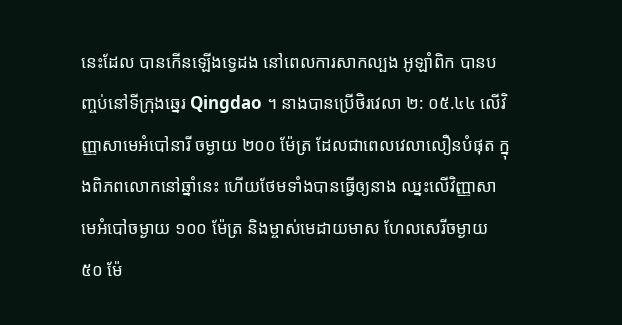នេះដែល បានកើនឡើងទ្វេដង នៅពេលការសាកល្បង អូឡាំពិក បានបញ្ចប់នៅទីក្រុងឆ្នេរ Qingdao ។ នាងបានប្រើថិរវេលា ២: ០៥.៤៤ លើវិញ្ញាសាមេអំបៅនារី ចម្ងាយ ២០០ ម៉ែត្រ ដែលជាពេលវេលាលឿនបំផុត ក្នុងពិភពលោកនៅឆ្នាំនេះ ហើយថែមទាំងបានធ្វើឲ្យនាង ឈ្នះលើវិញ្ញាសាមេអំបៅចម្ងាយ ១០០ ម៉ែត្រ និងម្ចាស់មេដាយមាស ហែលសេរីចម្ងាយ ៥០ ម៉ែ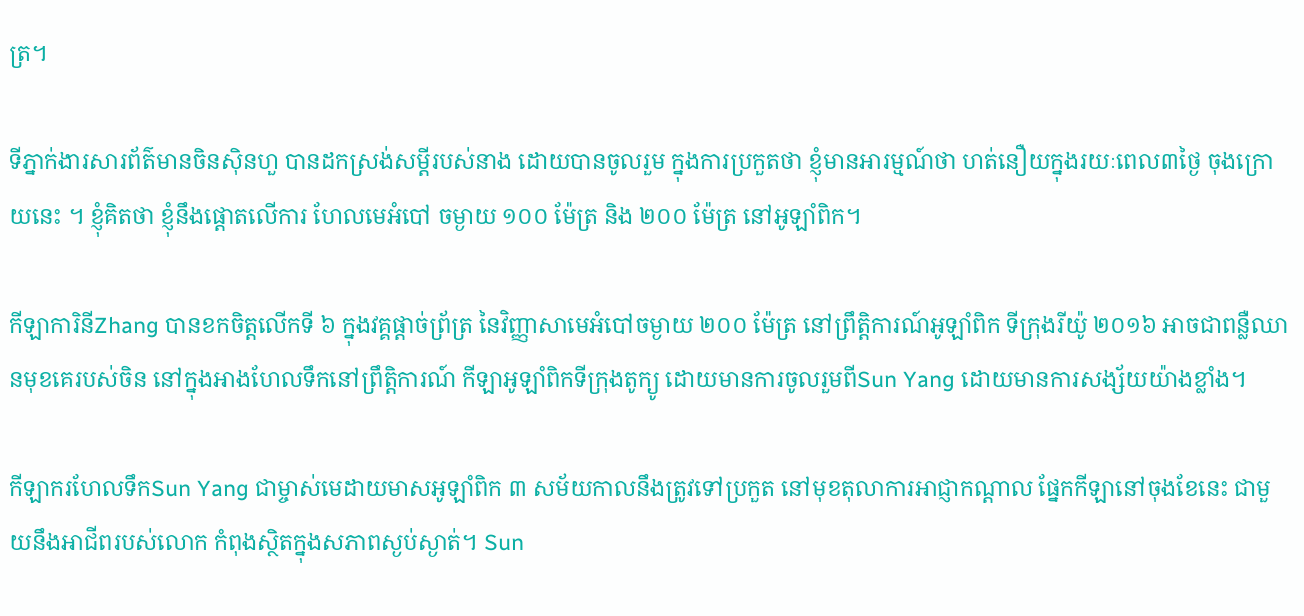ត្រ។

ទីភ្នាក់ងារសារព័ត៌មានចិនស៊ិនហួ បានដកស្រង់សម្ដីរបស់នាង ដោយបានចូលរួម ក្នុងការប្រកួតថា ខ្ញុំមានអារម្មណ៍ថា ហត់នឿយក្នុងរយៈពេល៣ថ្ងៃ ចុងក្រោយនេះ ។ ខ្ញុំគិតថា ខ្ញុំនឹងផ្តោតលើការ ហែលមេអំបៅ ចម្ងាយ ១០០ ម៉ែត្រ និង ២០០ ម៉ែត្រ នៅអូឡាំពិក។

កីឡាការិនីZhang បានខកចិត្តលើកទី ៦ ក្នុងវគ្គផ្តាច់ព្រ័ត្រ នៃវិញ្ញាសាមេអំបៅចម្ងាយ ២០០ ម៉ែត្រ នៅព្រឹត្តិការណ៍អូឡាំពិក ទីក្រុងរីយ៉ូ ២០១៦ អាចជាពន្លឺឈានមុខគេរបស់ចិន នៅក្នុងអាងហែលទឹកនៅព្រឹត្តិការណ៍ កីឡាអូឡាំពិកទីក្រុងតូក្យូ ដោយមានការចូលរួមពីSun Yang ដោយមានការសង្ស័យយ៉ាងខ្លាំង។

កីឡាករហែលទឹកSun Yang ជាម្ចាស់មេដាយមាសអូឡាំពិក ៣ សម័យកាលនឹងត្រូវទៅប្រកួត នៅមុខតុលាការអាជ្ញាកណ្តាល ផ្នែកកីឡានៅចុងខែនេះ ជាមួយនឹងអាជីពរបស់លោក កំពុងស្ថិតក្នុងសភាពស្ងប់ស្ងាត់។ Sun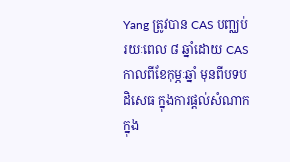Yang ត្រូវបាន CAS បញ្ឈប់រយៈពេល ៨ ឆ្នាំដោយ CAS កាលពីខែកុម្ភៈឆ្នាំ មុនពីបទបដិសេធ ក្នុងការផ្តល់សំណាក ក្នុង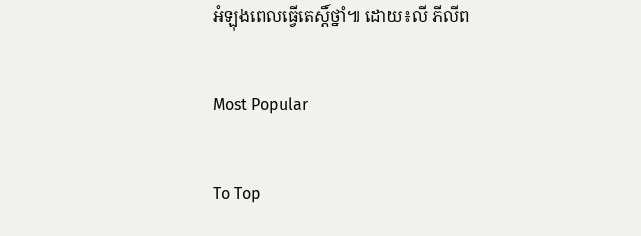អំឡុងពេលធ្វើតេស្តិ៍ថ្នាំ៕ ដោយ៖លី ភីលីព

Most Popular

To Top